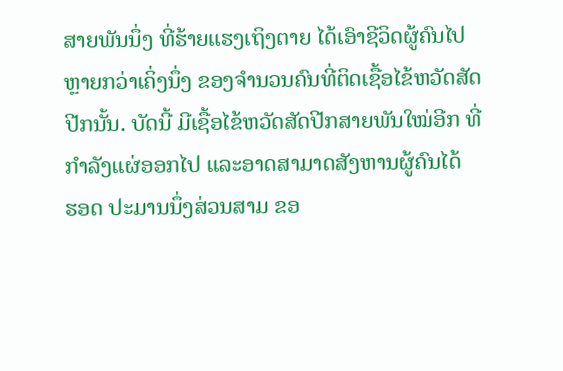ສາຍພັນນຶ່ງ ທີ່ຮ້າຍແຮງເຖິງຕາຍ ໄດ້ເອົາຊີວິດຜູ້ຄົນໄປ
ຫຼາຍກວ່າເຄິ່ງນຶ່ງ ຂອງຈຳນວນຄົນທີ່ຕິດເຊື້ອໄຂ້ຫວັດສັດ
ປີກນັ້ນ. ບັດນີ້ ມີເຊື້ອໄຂ້ຫວັດສັດປີກສາຍພັນໃໝ່ອີກ ທີ່
ກຳລັງແຜ່ອອກໄປ ແລະອາດສາມາດສັງຫານຜູ້ຄົນໄດ້
ຮອດ ປະມານນຶ່ງສ່ວນສາມ ຂອ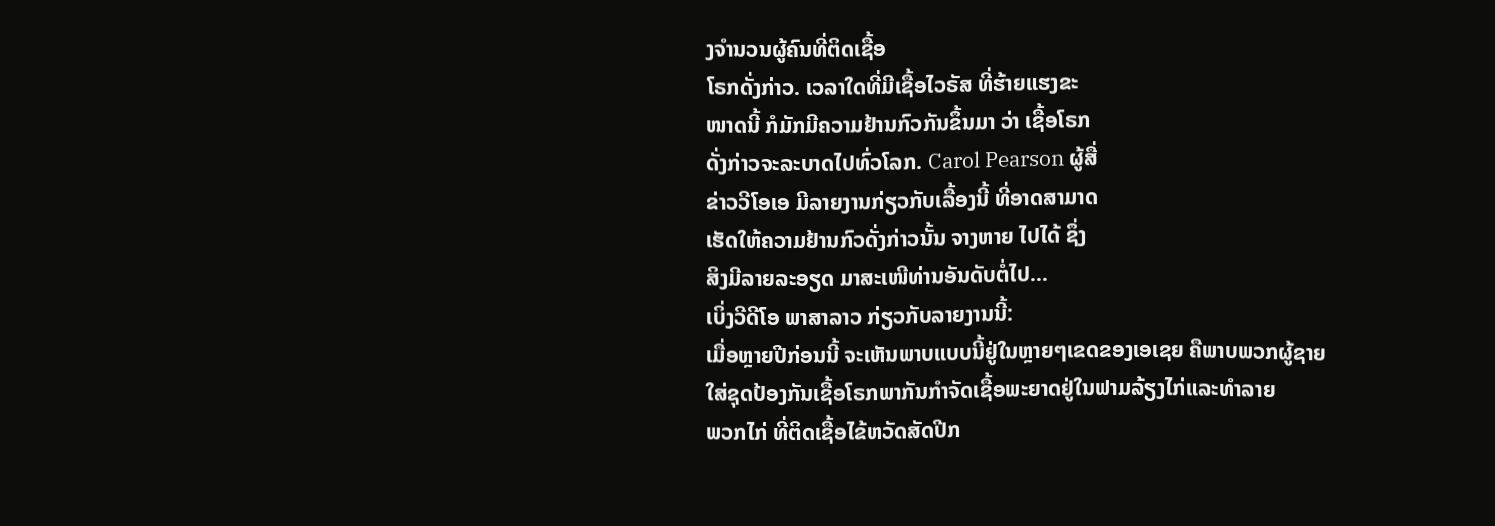ງຈຳນວນຜູ້ຄົນທີ່ຕິດເຊື້ອ
ໂຣກດັ່ງກ່າວ. ເວລາໃດທີ່ມີເຊື້ອໄວຣັສ ທີ່ຮ້າຍແຮງຂະ
ໜາດນີ້ ກໍມັກມີຄວາມຢ້ານກົວກັນຂຶ້ນມາ ວ່າ ເຊື້ອໂຣກ
ດັ່ງກ່າວຈະລະບາດໄປທົ່ວໂລກ. Carol Pearson ຜູ້ສື່
ຂ່າວວີໂອເອ ມີລາຍງານກ່ຽວກັບເລື້ອງນີ້ ທີ່ອາດສາມາດ
ເຮັດໃຫ້ຄວາມຢ້ານກົວດັ່ງກ່າວນັ້ນ ຈາງຫາຍ ໄປໄດ້ ຊຶ່ງ
ສິງມີລາຍລະອຽດ ມາສະເໜີທ່ານອັນດັບຕໍ່ໄປ…
ເບິ່ງວີດີໂອ ພາສາລາວ ກ່ຽວກັບລາຍງານນີ້:
ເມື່ອຫຼາຍປີກ່ອນນີ້ ຈະເຫັນພາບແບບນີ້ຢູ່ໃນຫຼາຍໆເຂດຂອງເອເຊຍ ຄືພາບພວກຜູ້ຊາຍ
ໃສ່ຊຸດປ້ອງກັນເຊື້ອໂຣກພາກັນກຳຈັດເຊື້ອພະຍາດຢູ່ໃນຟາມລ້ຽງໄກ່ແລະທຳລາຍ
ພວກໄກ່ ທີ່ຕິດເຊື້ອໄຂ້ຫວັດສັດປີກ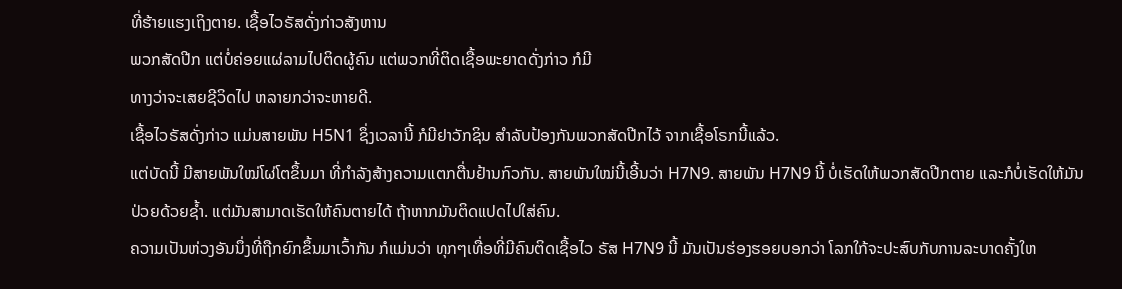ທີ່ຮ້າຍແຮງເຖິງຕາຍ. ເຊື້ອໄວຣັສດັ່ງກ່າວສັງຫານ
ພວກສັດປີກ ແຕ່ບໍ່ຄ່ອຍແຜ່ລາມໄປຕິດຜູ້ຄົນ ແຕ່ພວກທີ່ຕິດເຊື້ອພະຍາດດັ່ງກ່າວ ກໍມີ
ທາງວ່າຈະເສຍຊີວິດໄປ ຫລາຍກວ່າຈະຫາຍດີ.
ເຊື້ອໄວຣັສດັ່ງກ່າວ ແມ່ນສາຍພັນ H5N1 ຊຶ່ງເວລານີ້ ກໍມີຢາວັກຊິນ ສຳລັບປ້ອງກັນພວກສັດປີກໄວ້ ຈາກເຊື້ອໂຣກນີ້ແລ້ວ.
ແຕ່ບັດນີ້ ມີສາຍພັນໃໝ່ໂຜ່ໂຕຂຶ້ນມາ ທີ່ກຳລັງສ້າງຄວາມແຕກຕື່ນຢ້ານກົວກັນ. ສາຍພັນໃໝ່ນີ້ເອີ້ນວ່າ H7N9. ສາຍພັນ H7N9 ນີ້ ບໍ່ເຮັດໃຫ້ພວກສັດປີກຕາຍ ແລະກໍບໍ່ເຮັດໃຫ້ມັນປ່ວຍດ້ວຍຊໍ້າ. ແຕ່ມັນສາມາດເຮັດໃຫ້ຄົນຕາຍໄດ້ ຖ້າຫາກມັນຕິດແປດໄປໃສ່ຄົນ.
ຄວາມເປັນຫ່ວງອັນນຶ່ງທີ່ຖືກຍົກຂຶ້ນມາເວົ້າກັນ ກໍແມ່ນວ່າ ທຸກໆເທື່ອທີ່ມີຄົນຕິດເຊື້ອໄວ ຣັສ H7N9 ນີ້ ມັນເປັນຮ່ອງຮອຍບອກວ່າ ໂລກໃກ້ຈະປະສົບກັບການລະບາດຄັ້ງໃຫ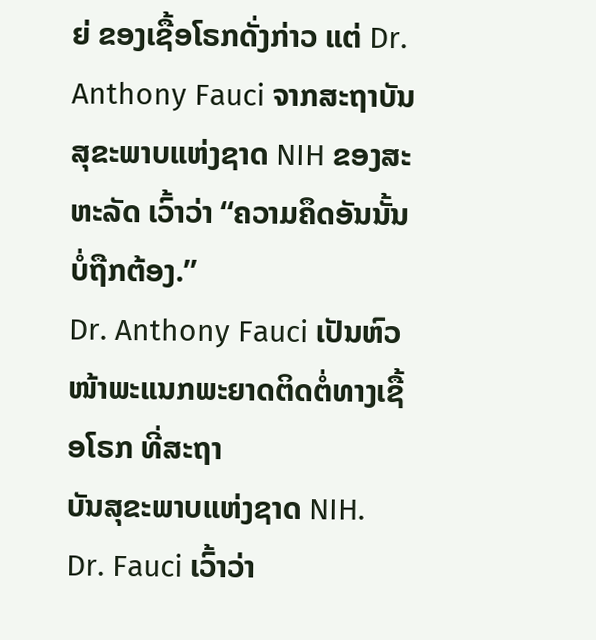ຍ່ ຂອງເຊື້ອໂຣກດັ່ງກ່າວ ແຕ່ Dr. Anthony Fauci ຈາກສະຖາບັນສຸຂະພາບແຫ່ງຊາດ NIH ຂອງສະຫະລັດ ເວົ້າວ່າ “ຄວາມຄຶດອັນນັ້ນບໍ່ຖືກຕ້ອງ.”
Dr. Anthony Fauci ເປັນຫົວໜ້າພະແນກພະຍາດຕິດຕໍ່ທາງເຊື້ອໂຣກ ທີ່ສະຖາ
ບັນສຸຂະພາບແຫ່ງຊາດ NIH.
Dr. Fauci ເວົ້າວ່າ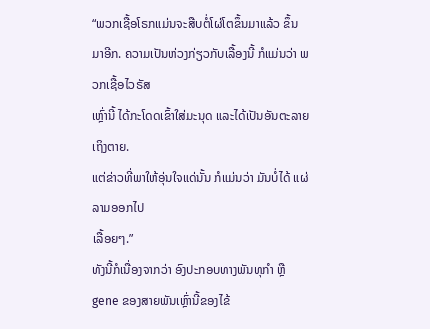“ພວກເຊື້ອໂຣກແມ່ນຈະສືບຕໍ່ໂຜ່ໂຕຂຶ້ນມາແລ້ວ ຂຶ້ນ
ມາອີກ. ຄວາມເປັນຫ່ວງກ່ຽວກັບເລື້ອງນີ້ ກໍແມ່ນວ່າ ພວກເຊື້ອໄວຣັສ
ເຫຼົ່ານີ້ ໄດ້ກະໂດດເຂົ້າໃສ່ມະນຸດ ແລະໄດ້ເປັນອັນຕະລາຍເຖິງຕາຍ.
ແຕ່ຂ່າວທີ່ພາໃຫ້ອຸ່ນໃຈແດ່ນັ້ນ ກໍແມ່ນວ່າ ມັນບໍ່ໄດ້ ແຜ່ລາມອອກໄປ
ເລື້ອຍໆ.”
ທັງນີ້ກໍເນື່ອງຈາກວ່າ ອົງປະກອບທາງພັນທຸກໍາ ຫຼື gene ຂອງສາຍພັນເຫຼົ່ານີ້ຂອງໄຂ້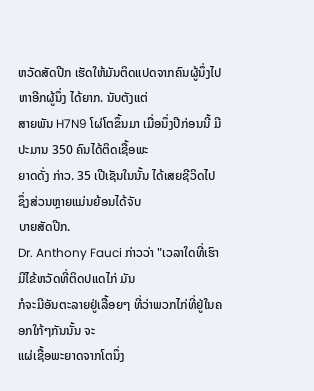ຫວັດສັດປີກ ເຮັດໃຫ້ມັນຕິດແປດຈາກຄົນຜູ້ນຶ່ງໄປຫາອີກຜູ້ນຶ່ງ ໄດ້ຍາກ. ນັບຕັງແຕ່
ສາຍພັນ H7N9 ໂຜ່ໂຕຂຶ້ນມາ ເມື່ອນຶ່ງປີກ່ອນນີ້ ມີປະມານ 350 ຄົນໄດ້ຕິດເຊື້ອພະ
ຍາດດັ່ງ ກ່າວ. 35 ເປີເຊັນໃນນັ້ນ ໄດ້ເສຍຊີວິດໄປ ຊຶ່ງສ່ວນຫຼາຍແມ່ນຍ້ອນໄດ້ຈັບ
ບາຍສັດປີກ.
Dr. Anthony Fauci ກ່າວວ່າ "ເວລາໃດທີ່ເຮົາມີໄຂ້ຫວັດທີ່ຕິດປແດໄກ່ ມັນ
ກໍຈະມີອັນຕະລາຍຢູ່ເລື້ອຍໆ ທີ່ວ່າພວກໄກ່ທີ່ຢູ່ໃນຄອກໃກ້ໆກັນນັ້ນ ຈະ
ແຜ່ເຊື້ອພະຍາດຈາກໂຕນຶ່ງ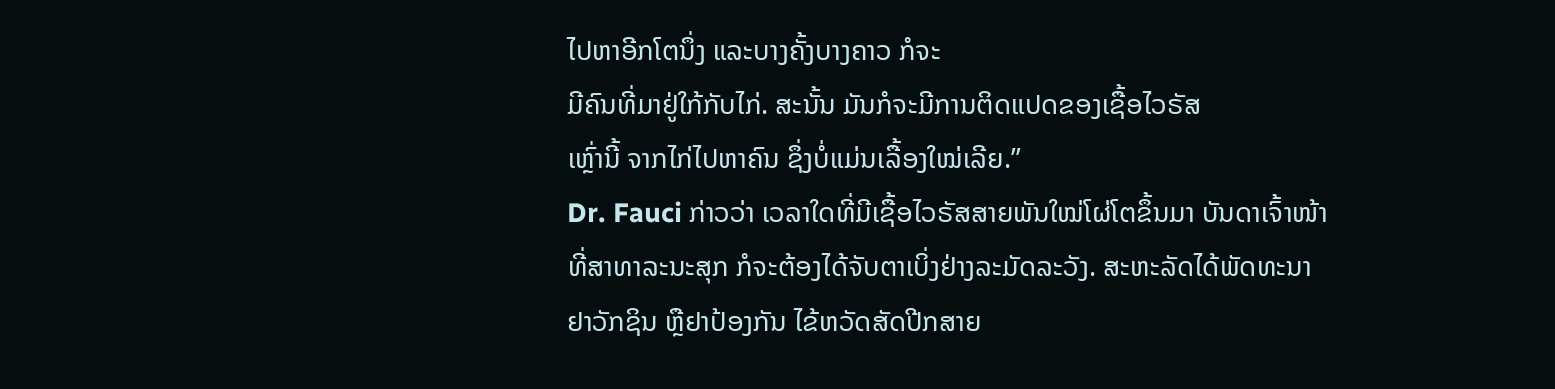ໄປຫາອີກໂຕນຶ່ງ ແລະບາງຄັ້ງບາງຄາວ ກໍຈະ
ມີຄົນທີ່ມາຢູ່ໃກ້ກັບໄກ່. ສະນັ້ນ ມັນກໍຈະມີການຕິດແປດຂອງເຊື້ອໄວຣັສ
ເຫຼົ່ານີ້ ຈາກໄກ່ໄປຫາຄົນ ຊຶ່ງບໍ່ແມ່ນເລື້ອງໃໝ່ເລີຍ.”
Dr. Fauci ກ່າວວ່າ ເວລາໃດທີ່ມີເຊື້ອໄວຣັສສາຍພັນໃໝ່ໂຜ່ໂຕຂຶ້ນມາ ບັນດາເຈົ້າໜ້າ
ທີ່ສາທາລະນະສຸກ ກໍຈະຕ້ອງໄດ້ຈັບຕາເບິ່ງຢ່າງລະມັດລະວັງ. ສະຫະລັດໄດ້ພັດທະນາ
ຢາວັກຊິນ ຫຼືຢາປ້ອງກັນ ໄຂ້ຫວັດສັດປີກສາຍ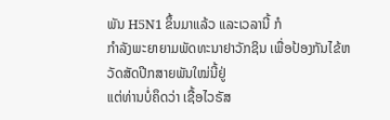ພັນ H5N1 ຂຶ້ນມາແລ້ວ ແລະເວລານີ້ ກໍ
ກຳລັງພະຍາຍາມພັດທະນາຢາວັກຊິນ ເພື່ອປ້ອງກັນໄຂ້ຫວັດສັດປີກສາຍພັນໃໝ່ນີ້ຢູ່
ແຕ່ທ່ານບໍ່ຄຶດວ່າ ເຊື້ອໄວຣັສ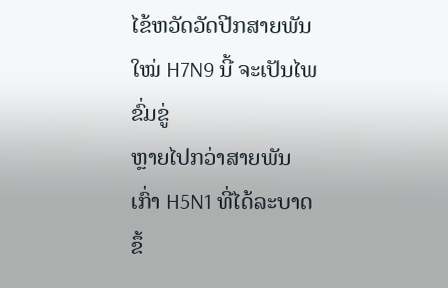ໄຂ້ຫວັດວັດປີກສາຍພັນໃໝ່ H7N9 ນີ້ ຈະເປັນໄພຂົ່ມຂູ່
ຫຼາຍໄປກວ່າສາຍພັນເກົ່າ H5N1 ທີ່ໄດ້ລະບາດຂຶ້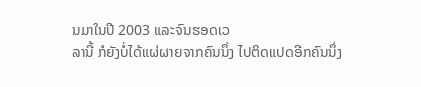ນມາໃນປີ 2003 ແລະຈົນຮອດເວ
ລານີ້ ກໍຍັງບໍ່ໄດ້ແຜ່ຜາຍຈາກຄົນນຶ່ງ ໄປຕິດແປດອີກຄົນນຶ່ງ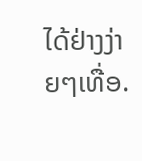ໄດ້ຢ່າງງ່າຍໆເທື່ອ.